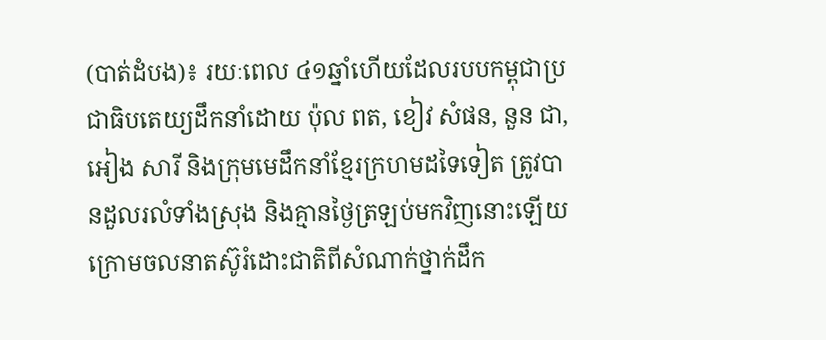(បាត់ដំបង)៖ រយៈពេល ៤១ឆ្នាំហើយដែលរបបកម្ពុជាប្រជាធិបតេយ្យដឹកនាំដោយ ប៉ុល ពត, ខៀវ សំផន, នួន ជា, អៀង សារី និងក្រុមមេដឹកនាំខ្មែរក្រហមដទៃទៀត ត្រូវបានដួលរលំទាំងស្រុង និងគ្មានថ្ងៃត្រឡប់មកវិញនោះឡើយ ក្រោមចលនាតស៊ូរំដោះជាតិពីសំណាក់ថ្នាក់ដឹក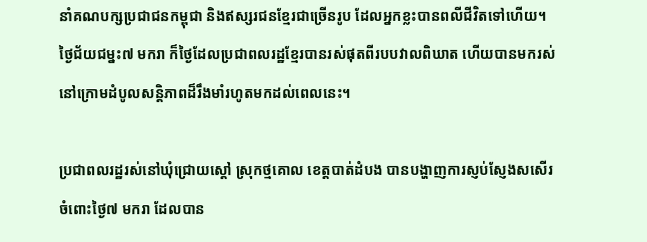នាំគណបក្សប្រជាជនកម្ពុជា និងឥស្សរជនខ្មែរជាច្រើនរូប ដែលអ្នកខ្លះបានពលីជីវិតទៅហើយ។ ថ្ងៃជ័យជម្នះ៧ មករា ក៏ថ្ងៃដែលប្រជាពលរដ្ឋខ្មែរបានរស់ផុតពីរបបវាលពិឃាត ហើយបានមករស់នៅក្រោមដំបូលសន្តិភាពដ៏រឹងមាំរហូតមកដល់ពេលនេះ។

ប្រជាពលរដ្ឋរស់នៅឃុំជ្រោយស្តៅ ស្រុកថ្មគោល ខេត្តបាត់ដំបង បានបង្ហាញការស្ញប់ស្ញែងសសើរចំពោះថ្ងៃ៧ មករា ដែលបាន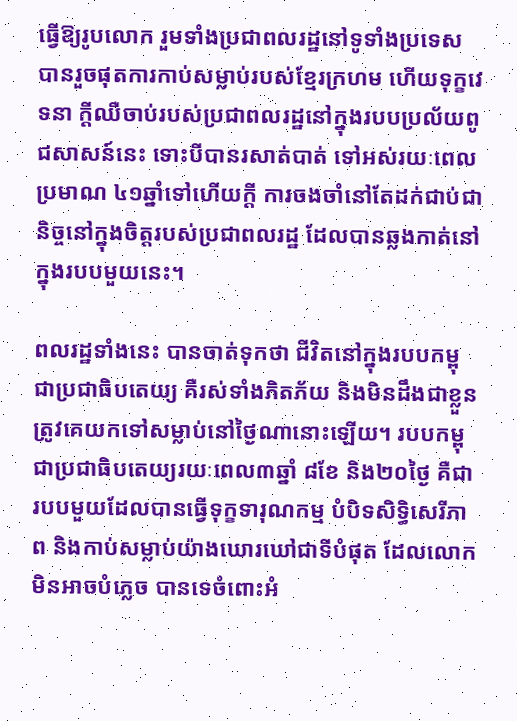ធ្វើឱ្យរូបលោក រួមទាំងប្រជាពលរដ្ឋនៅទូទាំងប្រទេស បានរួចផុតការកាប់សម្លាប់របស់ខ្មែរក្រហម ហើយទុក្ខវេទនា ក្តីឈឺចាប់របស់ប្រជាពលរដ្ឋនៅក្នុងរបបប្រល័យពូជសាសន៍នេះ ទោះបីបានរសាត់បាត់ ទៅអស់រយៈពេលប្រមាណ ៤១ឆ្នាំទៅហើយក្តី ការចងចាំនៅតែដក់ជាប់ជានិច្ចនៅក្នុងចិត្តរបស់ប្រជាពលរដ្ឋ ដែលបានឆ្លងកាត់នៅក្នុងរបបមួយនេះ។

ពលរដ្ឋទាំងនេះ បានចាត់ទុកថា ជីវិតនៅក្នុងរបបកម្ពុជាប្រជាធិបតេយ្យ គឺរស់ទាំងភិតភ័យ និងមិនដឹងជាខ្លួនត្រូវគេយកទៅសម្លាប់នៅថ្ងៃណានោះឡើយ។ របបកម្ពុជាប្រជាធិបតេយ្យរយៈពេល៣ឆ្នាំ ៨ខែ និង២០ថ្ងៃ គឺជារបបមួយដែលបានធ្វើទុក្ខទារុណកម្ម បំបិទសិទ្ធិសេរីភាព និងកាប់សម្លាប់យ៉ាងឃោរឃៅជាទីបំផុត ដែលលោកមិនអាចបំភ្លេច បានទេចំពោះអំ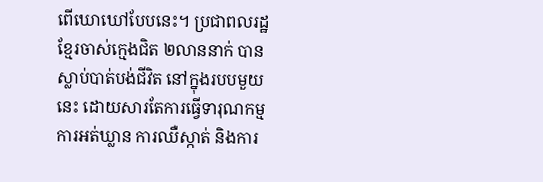ពើឃោឃៅបែបនេះ។ ប្រជាពលរដ្ឋខ្មែរចាស់ក្មេងជិត ២លាននាក់ បានស្លាប់បាត់បង់ជីវិត នៅក្នុងរបបមួយនេះ ដោយសារតែការធ្វើទារុណកម្ម ការអត់ឃ្លាន ការឈឺស្កាត់ និងការ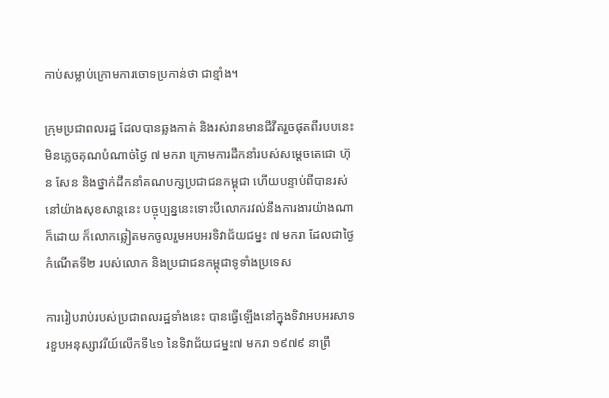កាប់សម្លាប់ក្រោមការចោទប្រកាន់ថា ជាខ្មាំង។

ក្រុមប្រជាពលរដ្ឋ ដែលបានឆ្លងកាត់ និងរស់រានមានជីវីតរួចផុតពីរបបនេះ មិនភ្លេចគុណបំណាច់ថ្ងៃ ៧ មករា ក្រោមការដឹកនាំរបស់សម្តេចតេជោ ហ៊ុន សែន និងថ្នាក់ដឹកនាំគណបក្សប្រជាជនកម្ពុជា ហើយបន្ទាប់ពីបានរស់នៅយ៉ាងសុខសាន្តនេះ បច្ចុប្បន្ននេះទោះបីលោករវល់នឹងការងារយ៉ាងណាក៏ដោយ ក៏លោកឆ្លៀតមកចូលរួមអបអរទិវាជ័យជម្នះ ៧ មករា ដែលជាថ្ងៃកំណើតទី២ របស់លោក និងប្រជាជនកម្ពុជាទូទាំងប្រទេស

ការរៀបរាប់របស់ប្រជាពលរដ្ឋទាំងនេះ បានធ្វើឡើងនៅក្នុងទិវាអបអរសាទរខួបអនុស្សាវរីយ៍លើកទី៤១ នៃទិវាជ័យជម្នះ៧ មករា ១៩៧៩ នាព្រឹ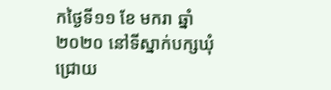កថ្ងៃទី១១ ខែ មករា ឆ្នាំ២០២០ នៅទីស្នាក់បក្សឃុំជ្រោយ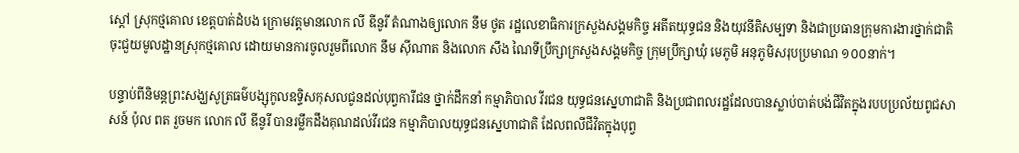ស្តៅ ស្រុកថ្មគោល ខេត្តបាត់ដំបង ក្រោមវត្តមានលោក លី ឌីនូរី តំណាងឲ្យលោក នឹម ថូត រដ្ឋលេខាធិការក្រសួងសង្គមកិច្ច អតីតយុទ្ធជន និងយុវនីតិសម្បទា និងជាប្រធានក្រុមការងារថ្នាក់ជាតិចុះជួយមូលដ្ឋានស្រុកថ្មគោល ដោយមានការចូលរួមពីលោក នឹម ស៊ីណាត និងលោក សឹង ណៃទីប្រឹក្សាក្រសួងសង្គមកិច្ច ក្រុមប្រឹក្សាឃុំ មេភូមិ អនុភូមិសរុបប្រមាណ ១០០នាក់។

បន្ទាប់ពីនិមន្តព្រះសង្ឃសូត្រធម៌បង្សុកូលឧទ្ទិសកុសលជូនដល់បុព្វការីជន ថ្នាក់ដឹកនាំ កម្មាភិបាល វីរជន យុទ្ធជនស្នេហាជាតិ និងប្រជាពលរដ្ឋដែលបានស្លាប់បាត់បង់ជីវិតក្នុងរបបប្រល័យពូជសាសន៍ ប៉ុល ពត រួចមក លោក លី ឌីនូរី បានរម្លឹកដឹងគុណដល់វីរជន កម្មាភិបាលយុទ្ធជនស្នេហាជាតិ ដែលពលីជីវិតក្នុងបុព្វ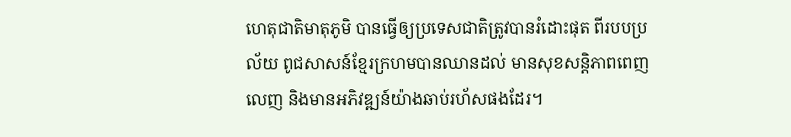ហេតុជាតិមាតុភូមិ បានធ្វើឲ្យប្រទេសជាតិត្រូវបានរំដោះផុត ពីរបបប្រល័យ ពូជសាសន៍ខ្មែរក្រហមបានឈានដល់ មានសុខសន្តិភាពពេញលេញ និងមានអភិវឌ្ឍន៍យ៉ាងឆាប់រហ័សផងដែរ។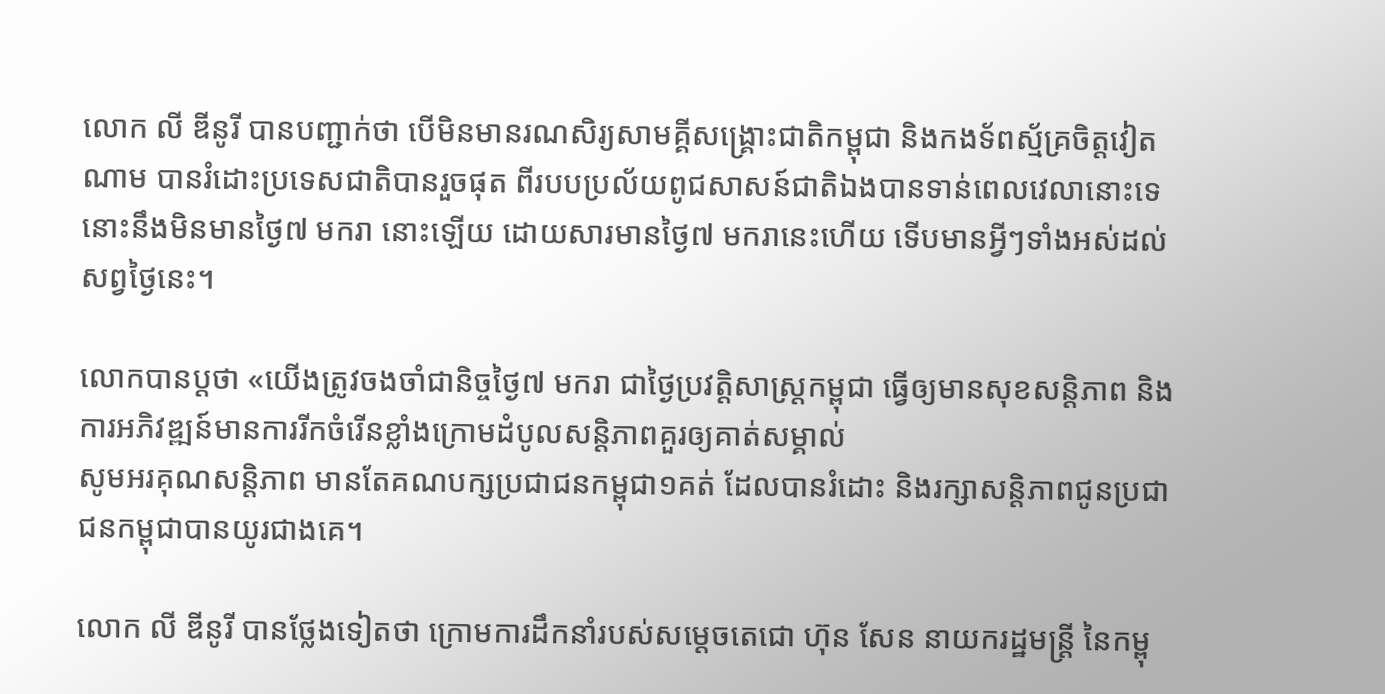លោក លី ឌីនូរី បានបញ្ជាក់ថា បើមិនមានរណសិរ្យសាមគ្គីសង្គ្រោះជាតិកម្ពុជា និងកងទ័ពស្ម័គ្រចិត្តវៀតណាម បានរំដោះប្រទេសជាតិបានរួចផុត ពីរបបប្រល័យពូជសាសន៍ជាតិឯងបានទាន់ពេលវេលានោះទេ នោះនឹងមិនមានថ្ងៃ៧ មករា នោះឡើយ ដោយសារមានថ្ងៃ៧ មករានេះហើយ ទើបមានអ្វីៗទាំងអស់ដល់សព្វថ្ងៃនេះ។

លោកបានប្តថា «យើងត្រូវចងចាំជានិច្ចថ្ងៃ៧ មករា ជាថ្ងៃប្រវត្តិសាស្រ្តកម្ពុជា ធ្វើឲ្យមានសុខសន្តិភាព និងការអភិវឌ្ឍន៍មានការរីកចំរើនខ្លាំងក្រោមដំបូលសន្តិភាពគួរឲ្យគាត់សម្គាល់
សូមអរគុណសន្តិភាព មានតែគណបក្សប្រជាជនកម្ពុជា១គត់ ដែលបានរំដោះ និងរក្សាសន្តិភាពជូនប្រជាជនកម្ពុជាបានយូរជាងគេ។

លោក លី ឌីនូរី បានថ្លែងទៀតថា ក្រោមការដឹកនាំរបស់សម្តេចតេជោ ហ៊ុន សែន នាយករដ្ឋមន្ត្រី នៃកម្ពុ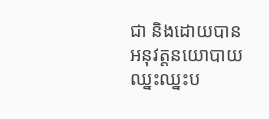ជា និងដោយបានអនុវត្តនយោបាយឈ្នះឈ្នះប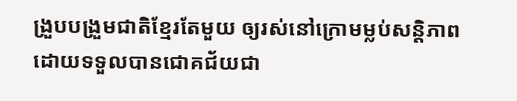ង្រួបបង្រួមជាតិខ្មែរតែមួយ ឲ្យរស់នៅក្រោមម្លប់សន្តិភាពដោយទទួលបានជោគជ័យជា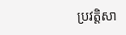ប្រវត្តិសា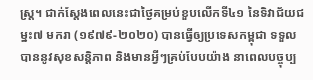ស្ត្រ។ ជាក់ស្តែងពេលនេះជាថ្ងៃគម្រប់ខួបលើកទី៤១ នៃទិវាជ័យជម្នះ៧ មករា (១៩៧៩-២០២០) បានធ្វើឲ្យប្រទេសកម្ពុជា ទទួលបាននូវសុខសន្តិភាព និងមានអ្វីៗគ្រប់បែបយ៉ាង នាពេលបច្ចុប្ប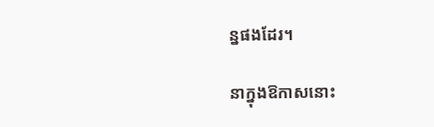ន្នផងដែរ។

នាក្នុងឱកាសនោះ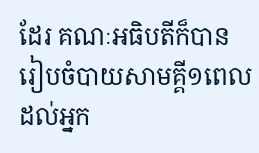ដែរ គណៈអធិបតីក៏បានរៀបចំបាយសាមគ្គី១ពេល ដល់អ្នក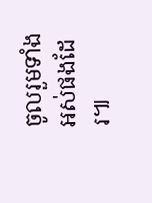ចូលរួមទាំងអស់ផងដែរ៕